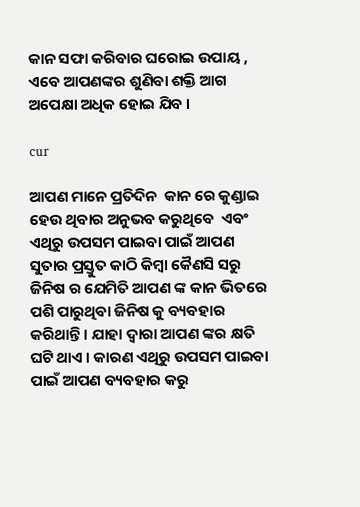କାନ ସଫା କରିବାର ଘରୋଇ ଉପାୟ , ଏବେ ଆପଣଙ୍କର ଶୁଣିବା ଶକ୍ତି ଆଗ ଅପେକ୍ଷା ଅଧିକ ହୋଇ ଯିବ ।

cur

ଆପଣ ମାନେ ପ୍ରତିଦିନ  କାନ ରେ କୁଣ୍ଡାଇ ହେଉ ଥିବାର ଅନୁଭବ କରୁଥିବେ  ଏବଂ ଏଥିରୁ ଉପସମ ପାଇବା ପାଇଁ ଆପଣ ସୁତାର ପ୍ରସ୍ତୁତ କାଠି କିମ୍ବା କୈଣସି ସରୁ ଜିନିଷ ର ଯେମିତି ଆପଣ ଙ୍କ କାନ ଭିତରେ ପଶି ପାରୁଥିବା ଜିନିଷ କୁ ବ୍ୟବହାର କରିଥାନ୍ତି । ଯାହା ଦ୍ୱାରା ଆପଣ ଙ୍କର କ୍ଷତି ଘଟି ଥାଏ । କାରଣ ଏଥିରୁ ଉପସମ ପାଇବା ପାଇଁ ଆପଣ ବ୍ୟବହାର କରୁ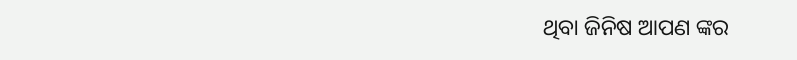ଥିବା ଜିନିଷ ଆପଣ ଙ୍କର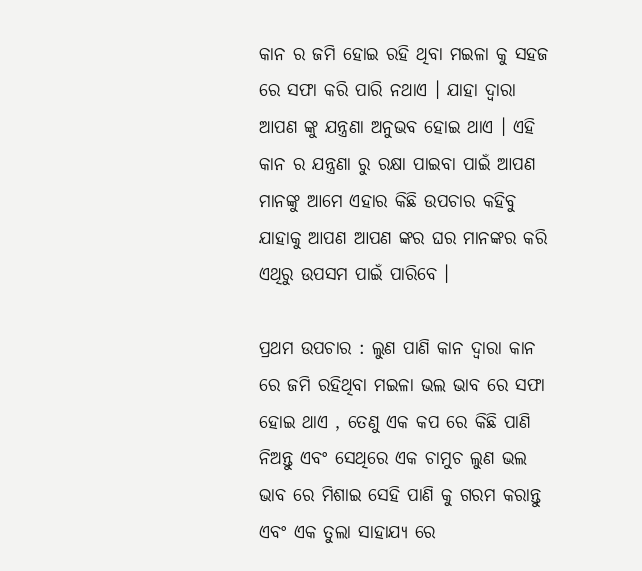କାନ ର ଜମି ହୋଇ ରହି ଥିବା ମଇଳା କୁ ସହଜ ରେ ସଫା କରି ପାରି ନଥାଏ । ଯାହା ଦ୍ୱାରା ଆପଣ ଙ୍କୁ ଯନ୍ତ୍ରଣା ଅନୁଭବ ହୋଇ ଥାଏ । ଏହି କାନ ର ଯନ୍ତ୍ରଣା ରୁ ରକ୍ଷା ପାଇବା ପାଇଁ ଆପଣ ମାନଙ୍କୁ ଆମେ ଏହାର କିଛି ଉପଚାର କହିବୁ ଯାହାକୁ ଆପଣ ଆପଣ ଙ୍କର ଘର ମାନଙ୍କର କରି ଏଥିରୁ ଉପସମ ପାଇଁ ପାରିବେ ।

ପ୍ରଥମ ଉପଚାର : ଲୁଣ ପାଣି କାନ ଦ୍ୱାରା କାନ ରେ ଜମି ରହିଥିବା ମଇଳା ଭଲ ଭାବ ରେ ସଫା ହୋଇ ଥାଏ , ତେଣୁ ଏକ କପ ରେ କିଛି ପାଣି ନିଅନ୍ତୁ ଏବଂ ସେଥିରେ ଏକ ଚାମୁଚ ଲୁଣ ଭଲ ଭାବ ରେ ମିଶାଇ ସେହି ପାଣି କୁ ଗରମ କରାନ୍ତୁ ଏବଂ ଏକ ତୁଲା ସାହାଯ୍ୟ ରେ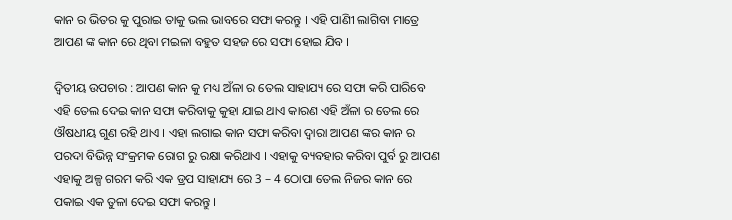କାନ ର ଭିତର କୁ ପୁରାଇ ତାକୁ ଭଲ ଭାବରେ ସଫା କରନ୍ତୁ । ଏହି ପାଣିୀ ଲାଗିବା ମାତ୍ରେ ଆପଣ ଙ୍କ କାନ ରେ ଥିବା ମଇଳା ବହୁତ ସହଜ ରେ ସଫା ହୋଇ ଯିବ ।

ଦ୍ୱିତୀୟ ଉପଚାର : ଆପଣ କାନ କୁ ମଧ୍ୟ ଅଁଳା ର ତେଲ ସାହାଯ୍ୟ ରେ ସଫା କରି ପାରିବେ ଏହି ତେଲ ଦେଇ କାନ ସଫା କରିବାକୁ କୁହା ଯାଇ ଥାଏ କାରଣ ଏହି ଅଁଳା ର ତେଲ ରେ ଔଷଧୀୟ ଗୁଣ ରହି ଥାଏ । ଏହା ଲଗାଇ କାନ ସଫା କରିବା ଦ୍ୱାରା ଆପଣ ଙ୍କର କାନ ର ପରଦା ବିଭିନ୍ନ ସଂକ୍ରମକ ରୋଗ ରୁ ରକ୍ଷା କରିଥାଏ । ଏହାକୁ ବ୍ୟବହାର କରିବା ପୁର୍ବ ରୁ ଆପଣ ଏହାକୁ ଅଳ୍ପ ଗରମ କରି ଏକ ଡ୍ରପ ସାହାଯ୍ୟ ରେ 3 – 4 ଠୋପା ତେଲ ନିଜର କାନ ରେ ପକାଇ ଏକ ତୁଳା ଦେଇ ସଫା କରନ୍ତୁ ।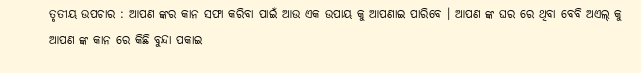ତୃତୀୟ ଉପଚାର : ଆପଣ ଙ୍କର କାନ ସଫା କରିବା ପାଇଁ ଆଉ ଏକ ଉପାୟ କୁ ଆପଣାଇ ପାରିବେ । ଆପଣ ଙ୍କ ଘର ରେ ଥିବା ବେବି ଅଏଲ୍ କୁ ଆପଣ ଙ୍କ କାନ ରେ କିଛି ବୁନ୍ଦା ପକାଇ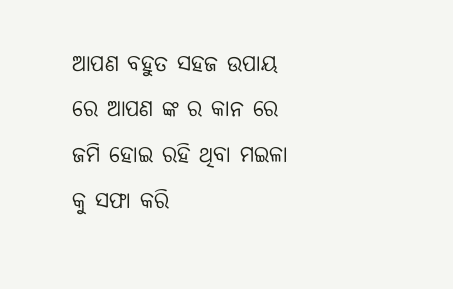ଆପଣ ବହୁତ ସହଜ ଉପାୟ ରେ ଆପଣ ଙ୍କ ର କାନ ରେ ଜମି ହୋଇ ରହି ଥିବା ମଇଳା କୁ ସଫା କରି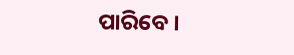ପାରିବେ ।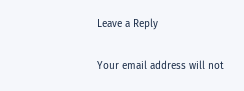Leave a Reply

Your email address will not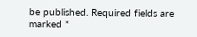be published. Required fields are marked *